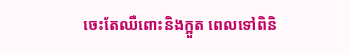ចេះតែឈឺពោះនិងក្អួត ពេលទៅពិនិ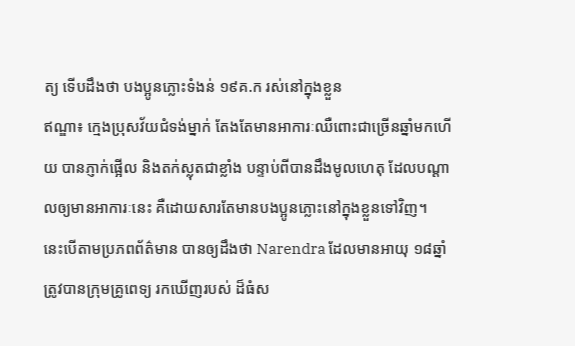ត្យ ទើបដឹងថា បងប្អូនភ្លោះទំងន់ ១៩គ.ក រស់នៅក្នុងខ្លួន
ឥណ្ឌា៖ ក្មេងប្រុសវ័យជំទង់ម្នាក់ តែងតែមានអាការៈឈឺពោះជាច្រើនឆ្នាំមកហើយ បានភ្ញាក់ផ្អើល និងតក់ស្លុតជាខ្លាំង បន្ទាប់ពីបានដឹងមូលហេតុ ដែលបណ្ដាលឲ្យមានអាការៈនេះ គឺដោយសារតែមានបងប្អូនភ្លោះនៅក្នុងខ្លួនទៅវិញ។
នេះបើតាមប្រភពព័ត៌មាន បានឲ្យដឹងថា Narendra ដែលមានអាយុ ១៨ឆ្នាំ ត្រូវបានក្រុមគ្រូពេទ្យ រកឃើញរបស់ ដ៏ធំស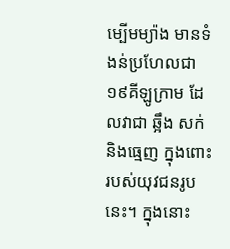ម្បើមម្យ៉ាង មានទំងន់ប្រហែលជា ១៩គីឡូក្រាម ដែលវាជា ឆ្អឹង សក់ និងធ្មេញ ក្នុងពោះរបស់យុវជនរូបនេះ។ ក្នុងនោះ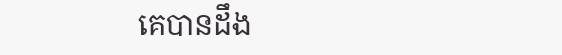គេបានដឹង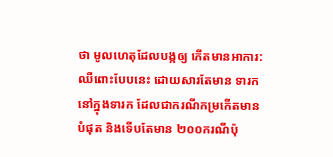ថា មូលហេតុដែលបង្កឲ្យ កើតមានអាការ:ឈឺពោះបែបនេះ ដោយសារតែមាន ទារកនៅក្នុងទារក ដែលជាករណីកម្រកើតមានបំផុត និងទើបតែមាន ២០០ករណីប៉ុ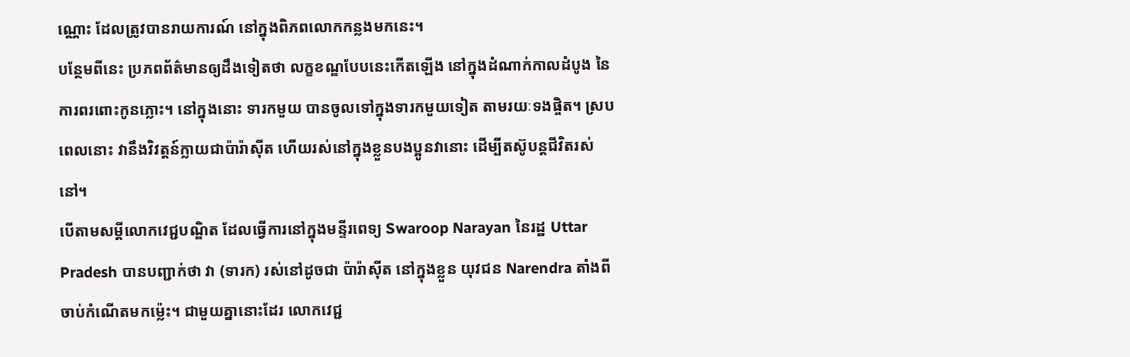ណ្ណោះ ដែលត្រូវបានរាយការណ៍ នៅក្នុងពិភពលោកកន្លងមកនេះ។
បន្ថែមពីនេះ ប្រភពព័ត៌មានឲ្យដឹងទៀតថា លក្ខខណ្ឌបែបនេះកើតឡើង នៅក្នុងដំណាក់កាលដំបូង នៃការពរពោះកូនភ្លោះ។ នៅក្នុងនោះ ទារកមួយ បានចូលទៅក្នុងទារកមួយទៀត តាមរយៈទងផ្ចិត។ ស្របពេលនោះ វានឹងវិវត្តន៍ក្លាយជាប៉ារ៉ាស៊ីត ហើយរស់នៅក្នុងខ្លួនបងប្អូនវានោះ ដើម្បីតស៊ូបន្ដជីវិតរស់នៅ។
បើតាមសម្ដីលោកវេជ្ជបណ្ឌិត ដែលធ្វើការនៅក្នុងមន្ទីរពេទ្យ Swaroop Narayan នៃរដ្ឋ Uttar Pradesh បានបញ្ជាក់ថា វា (ទារក) រស់នៅដូចជា ប៉ារ៉ាស៊ីត នៅក្នុងខ្លួន យុវជន Narendra តាំងពីចាប់កំណើតមកម្ល៉េះ។ ជាមួយគ្នានោះដែរ លោកវេជ្ជ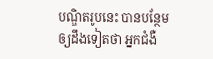បណ្ឌិតរូបនេះ បានបន្ថែមឲ្យដឹងទៀតថា អ្នកជំងឺ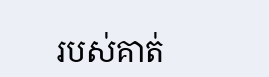របស់គាត់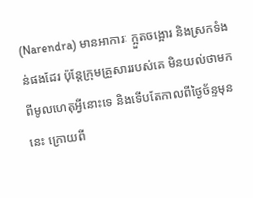(Narendra) មានអាការៈ ក្អួតចង្អោរ និងស្រកទំងន់ផងដែរ ប៉ុន្ដែក្រុមគ្រួសាររបស់គេ មិនយល់ថាមកពីមូលហេតុអ្វីនោះទេ និងទើបតែកាលពីថ្ងៃច័ន្ទមុននេះ ក្រោយពី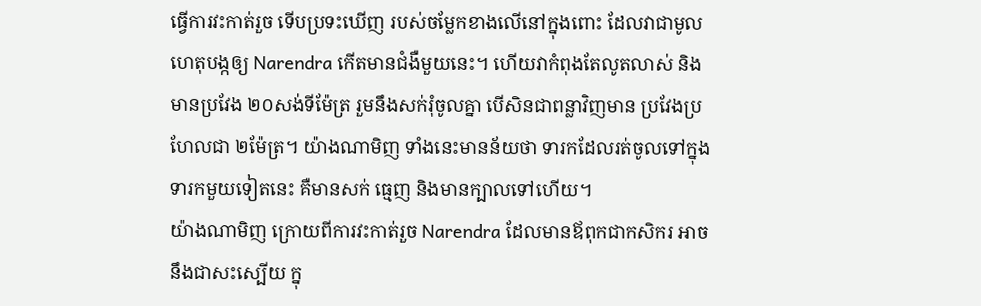ធ្វើការវះកាត់រួច ទើបប្រទះឃើញ របស់ចម្លែកខាងលើនៅក្នុងពោះ ដែលវាជាមូលហេតុបង្កឲ្យ Narendra កើតមានជំងឺមួយនេះ។ ហើយវាកំពុងតែលូតលាស់ និងមានប្រវែង ២០សង់ទីម៉ែត្រ រួមនឹងសក់រុំចូលគ្នា បើសិនជាពន្លាវិញមាន ប្រវែងប្រហែលជា ២ម៉ែត្រ។ យ៉ាងណាមិញ ទាំងនេះមានន័យថា ទារកដែលរត់ចូលទៅក្នុងទារកមួយទៀតនេះ គឺមានសក់ ធ្មេញ និងមានក្បាលទៅហើយ។
យ៉ាងណាមិញ ក្រោយពីការវះកាត់រួច Narendra ដែលមានឪពុកជាកសិករ អាចនឹងជាសះស្បើយ ក្នុ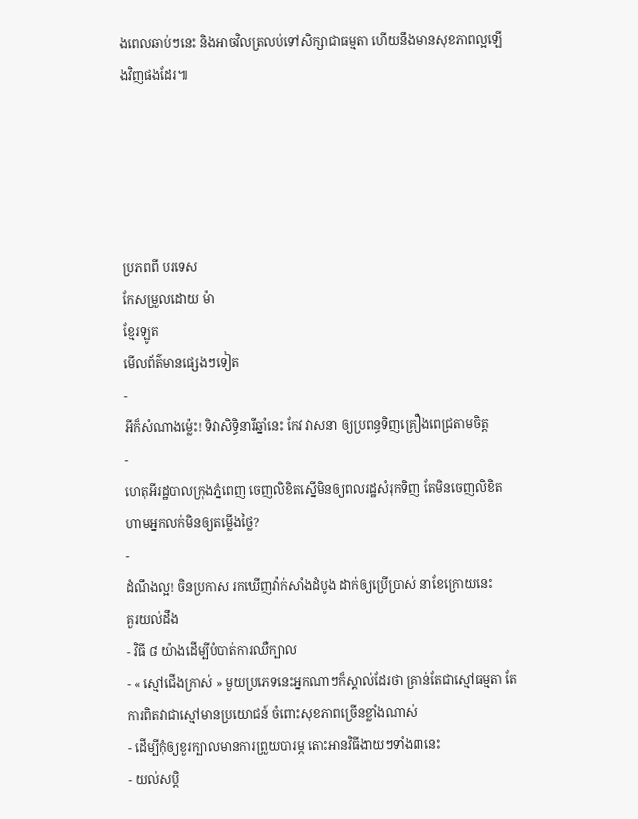ងពេលឆាប់ៗនេះ និងអាចវិលត្រលប់ទៅសិក្សាជាធម្មតា ហើយនឹងមានសុខភាពល្អឡើងវិញផងដែរ៕





ប្រភពពី បរទេស
កែសម្រួលដោយ ម៉ា
ខ្មែរឡូត
មើលព័ត៌មានផ្សេងៗទៀត
-
អីក៏សំណាងម្ល៉េះ! ទិវាសិទ្ធិនារីឆ្នាំនេះ កែវ វាសនា ឲ្យប្រពន្ធទិញគ្រឿងពេជ្រតាមចិត្ត
-
ហេតុអីរដ្ឋបាលក្រុងភ្នំពេញ ចេញលិខិតស្នើមិនឲ្យពលរដ្ឋសំរុកទិញ តែមិនចេញលិខិតហាមអ្នកលក់មិនឲ្យតម្លើងថ្លៃ?
-
ដំណឹងល្អ! ចិនប្រកាស រកឃើញវ៉ាក់សាំងដំបូង ដាក់ឲ្យប្រើប្រាស់ នាខែក្រោយនេះ
គួរយល់ដឹង
- វិធី ៨ យ៉ាងដើម្បីបំបាត់ការឈឺក្បាល
- « ស្មៅជើងក្រាស់ » មួយប្រភេទនេះអ្នកណាៗក៏ស្គាល់ដែរថា គ្រាន់តែជាស្មៅធម្មតា តែការពិតវាជាស្មៅមានប្រយោជន៍ ចំពោះសុខភាពច្រើនខ្លាំងណាស់
- ដើម្បីកុំឲ្យខួរក្បាលមានការព្រួយបារម្ភ តោះអានវិធីងាយៗទាំង៣នេះ
- យល់សប្តិ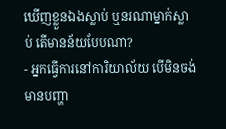ឃើញខ្លួនឯងស្លាប់ ឬនរណាម្នាក់ស្លាប់ តើមានន័យបែបណា?
- អ្នកធ្វើការនៅការិយាល័យ បើមិនចង់មានបញ្ហា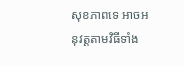សុខភាពទេ អាចអនុវត្តតាមវិធីទាំង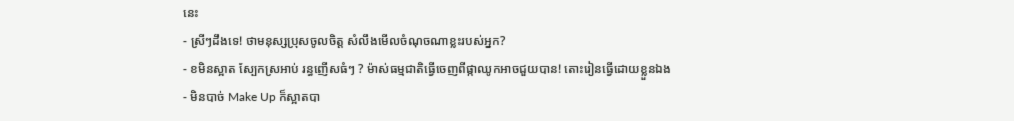នេះ
- ស្រីៗដឹងទេ! ថាមនុស្សប្រុសចូលចិត្ត សំលឹងមើលចំណុចណាខ្លះរបស់អ្នក?
- ខមិនស្អាត ស្បែកស្រអាប់ រន្ធញើសធំៗ ? ម៉ាស់ធម្មជាតិធ្វើចេញពីផ្កាឈូកអាចជួយបាន! តោះរៀនធ្វើដោយខ្លួនឯង
- មិនបាច់ Make Up ក៏ស្អាតបា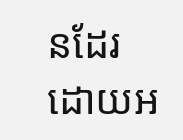នដែរ ដោយអ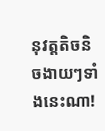នុវត្តតិចនិចងាយៗទាំងនេះណា!